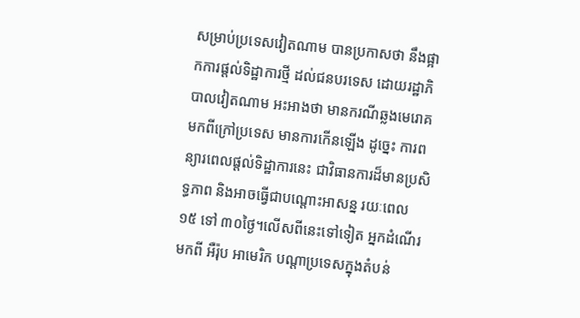សម្រាប់ប្រទេសវៀតណាម បានប្រកាសថា នឹងផ្អាកការផ្តល់ទិដ្ឋាការថ្មី ដល់ជនបរទេស ដោយរដ្ឋាភិបាលវៀតណាម អះអាងថា មានករណីឆ្លងមេរោគមកពីក្រៅប្រទេស មានការកើនឡើង ដូច្នេះ ការពន្យារពេលផ្តល់ទិដ្ឋាការនេះ ជាវិធានការដ៏មានប្រសិទ្ធភាព និងអាចធ្វើជាបណ្តោះអាសន្ន រយៈពេល ១៥ ទៅ ៣០ថ្ងៃ។លើសពីនេះទៅទៀត អ្នកដំណើរមកពី អឺរ៉ុប អាមេរិក បណ្តាប្រទេសក្នុងតំបន់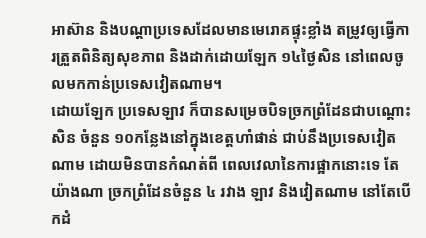អាស៊ាន និងបណ្តាប្រទេសដែលមានមេរោគផ្ទុះខ្លាំង តម្រូវឲ្យធ្វើការត្រួតពិនិត្យសុខភាព និងដាក់ដោយឡែក ១៤ថ្ងៃសិន នៅពេលចូលមកកាន់ប្រទេសវៀតណាម។
ដោយឡែក ប្រទេសឡាវ ក៏បានសម្រេចបិទច្រកព្រំដែនជាបណ្តោះសិន ចំនួន ១០កន្លែងនៅក្នុងខេត្តហាំផាន់ ជាប់នឹងប្រទេសវៀតណាម ដោយមិនបានកំណត់ពី ពេលវេលានៃការផ្អាកនោះទេ តែយ៉ាងណា ច្រកព្រំដែនចំនួន ៤ រវាង ឡាវ និងវៀតណាម នៅតែបើកដំ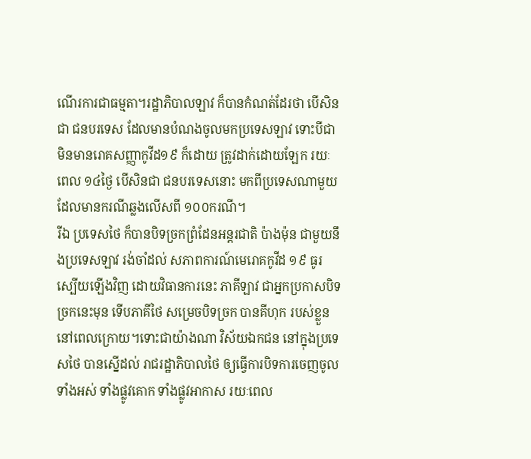ណើរការជាធម្មតា។រដ្ឋាភិបាលឡាវ ក៏បានកំណត់ដែរថា បើសិនជា ជនបរទេស ដែលមានបំណងចូលមកប្រទេសឡាវ ទោះបីជា មិនមានរោគសញ្ញាកូវីដ១៩ ក៏ដោយ ត្រូវដាក់ដោយឡែក រយៈពេល ១៤ថ្ងៃ បើសិនជា ជនបរទេសនោះ មកពីប្រទេសណាមួយ ដែលមានករណីឆ្លងលើសពី ១០០ករណី។
រីឯ ប្រទេសថៃ ក៏បានបិទច្រកព្រំដែនអន្តរជាតិ ប៉ាងម៉ុន ជាមួយនឹងប្រទេសឡាវ រង់ចាំដល់ សភាពការណ៍មេរោគកូវីដ ១៩ ធូរស្បើយឡើងវិញ ដោយវិធានការនេះ ភាគីឡាវ ជាអ្នកប្រកាសបិទច្រកនេះមុន ទើបភាគីថៃ សម្រេចបិទច្រក បានគីហុក របស់ខ្លួននៅពេលក្រោយ។ទោះជាយ៉ាងណា វិស័យឯកជន នៅក្នុងប្រទេសថៃ បានស្នើដល់ រាជរដ្ឋាភិបាលថៃ ឲ្យធ្វើការបិទការចេញចូលទាំងអស់ ទាំងផ្លូវគោក ទាំងផ្លូវអាកាស រយៈពេល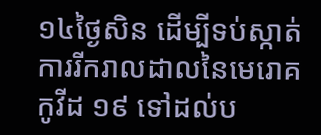១៤ថ្ងៃសិន ដើម្បីទប់ស្កាត់ការរីករាលដាលនៃមេរោគកូវីដ ១៩ ទៅដល់ប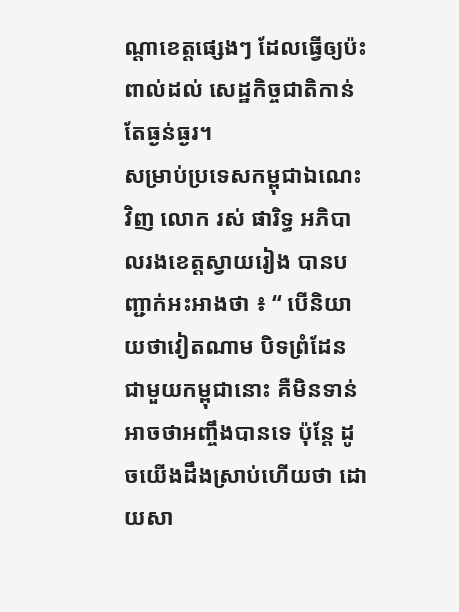ណ្តាខេត្តផ្សេងៗ ដែលធ្វើឲ្យប៉ះពាល់ដល់ សេដ្ឋកិច្ចជាតិកាន់តែធ្ងន់ធ្ងរ។
សម្រាប់ប្រទេសកម្ពុជាឯណេះវិញ លោក រស់ ផារិទ្ធ អភិបាលរងខេត្តស្វាយរៀង បានបញ្ជាក់អះអាងថា ៖ “ បើនិយាយថាវៀតណាម បិទព្រំដែន ជាមួយកម្ពុជានោះ គឺមិនទាន់អាចថាអញ្ចឹងបានទេ ប៉ុន្ដែ ដូចយើងដឹងស្រាប់ហើយថា ដោយសា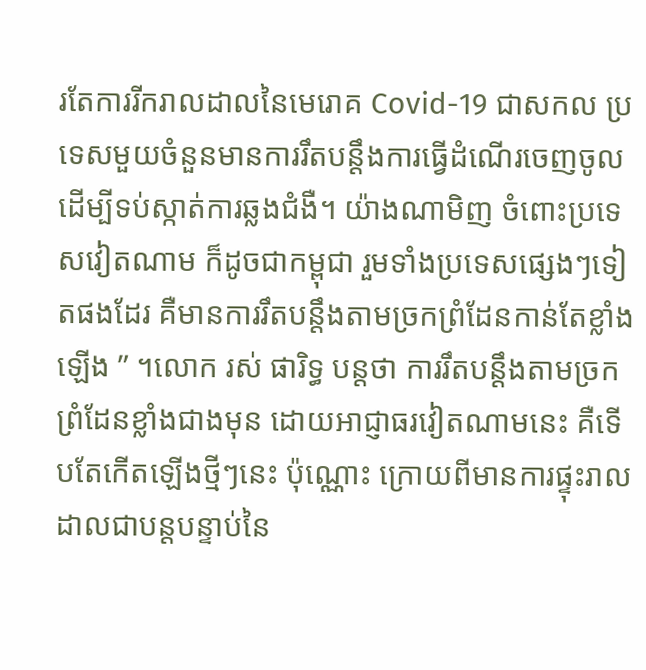រតែការរីករាលដាលនៃមេរោគ Covid-19 ជាសកល ប្រទេសមួយចំនួនមានការរឹតបន្ដឹងការធ្វើដំណើរចេញចូលដើម្បីទប់ស្កាត់ការឆ្លងជំងឺ។ យ៉ាងណាមិញ ចំពោះប្រទេសវៀតណាម ក៏ដូចជាកម្ពុជា រួមទាំងប្រទេសផ្សេងៗទៀតផងដែរ គឺមានការរឹតបន្ដឹងតាមច្រកព្រំដែនកាន់តែខ្លាំងឡើង ” ។លោក រស់ ផារិទ្ធ បន្តថា ការរឹតបន្ដឹងតាមច្រកព្រំដែនខ្លាំងជាងមុន ដោយអាជ្ញាធរវៀតណាមនេះ គឺទើបតែកើតឡើងថ្មីៗនេះ ប៉ុណ្ណោះ ក្រោយពីមានការផ្ទុះរាលដាលជាបន្ដបន្ទាប់នៃ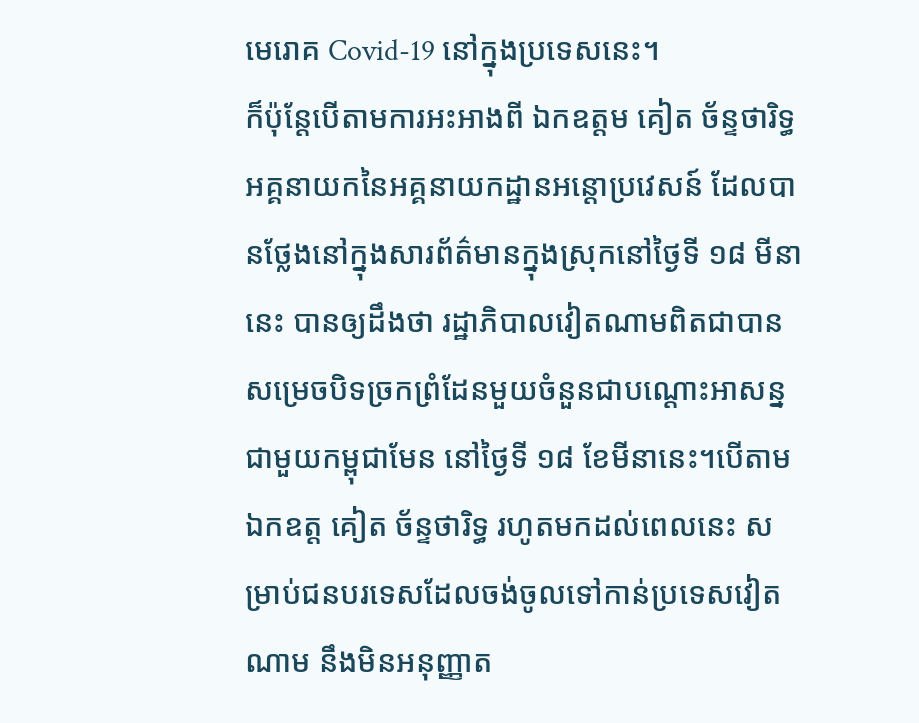មេរោគ Covid-19 នៅក្នុងប្រទេសនេះ។
ក៏ប៉ុន្តែបើតាមការអះអាងពី ឯកឧត្តម គៀត ច័ន្ទថារិទ្ធ អគ្គនាយកនៃអគ្គនាយកដ្ឋានអន្តោប្រវេសន៍ ដែលបានថ្លែងនៅក្នុងសារព័ត៌មានក្នុងស្រុកនៅថ្ងៃទី ១៨ មីនានេះ បានឲ្យដឹងថា រដ្ឋាភិបាលវៀតណាមពិតជាបានសម្រេចបិទច្រកព្រំដែនមួយចំនួនជាបណ្ដោះអាសន្នជាមួយកម្ពុជាមែន នៅថ្ងៃទី ១៨ ខែមីនានេះ។បើតាម ឯកឧត្ត គៀត ច័ន្ទថារិទ្ធ រហូតមកដល់ពេលនេះ សម្រាប់ជនបរទេសដែលចង់ចូលទៅកាន់ប្រទេសវៀតណាម នឹងមិនអនុញ្ញាត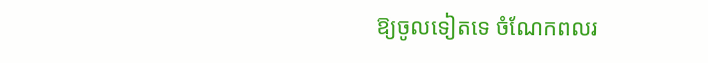ឱ្យចូលទៀតទេ ចំណែកពលរ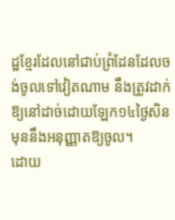ដ្ឋខ្មែរដែលនៅជាប់ព្រំដែនដែលចង់ចូលទៅវៀតណាម នឹងត្រូវដាក់ឱ្យនៅដាច់ដោយឡែក១៤ថ្ងៃសិន មុននឹងអនុញ្ញាតឱ្យចូល។
ដោយ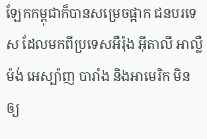ឡែកកម្ពុជាក៏បានសម្រេចផ្អាក ជនបរទេស ដែលមកពីប្រទេសអឺរ៉ុង អ៊ីតាលី អាល្លឺម៉ង់ អេស្ប៉ាញ បារាំង និងអាមេរិក មិនឲ្យ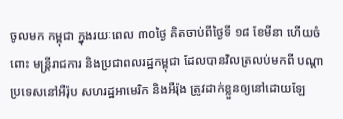ចូលមក កម្ពុជា ក្នុងរយៈពេល ៣០ថ្ងៃ គិតចាប់ពីថ្ងៃទី ១៨ ខែមីនា ហើយចំពោះ មន្ត្រីរាជការ និងប្រជាពលរដ្ឋកម្ពុជា ដែលបានវិលត្រលប់មកពី បណ្តាប្រទេសនៅអឺរ៉ុប សហរដ្ឋអាមេរិក និងអឺរ៉ុង ត្រូវដាក់ខ្លួនឲ្យនៅដោយឡែ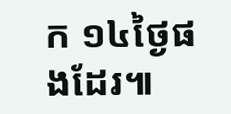ក ១៤ថ្ងៃផងដែរ៕